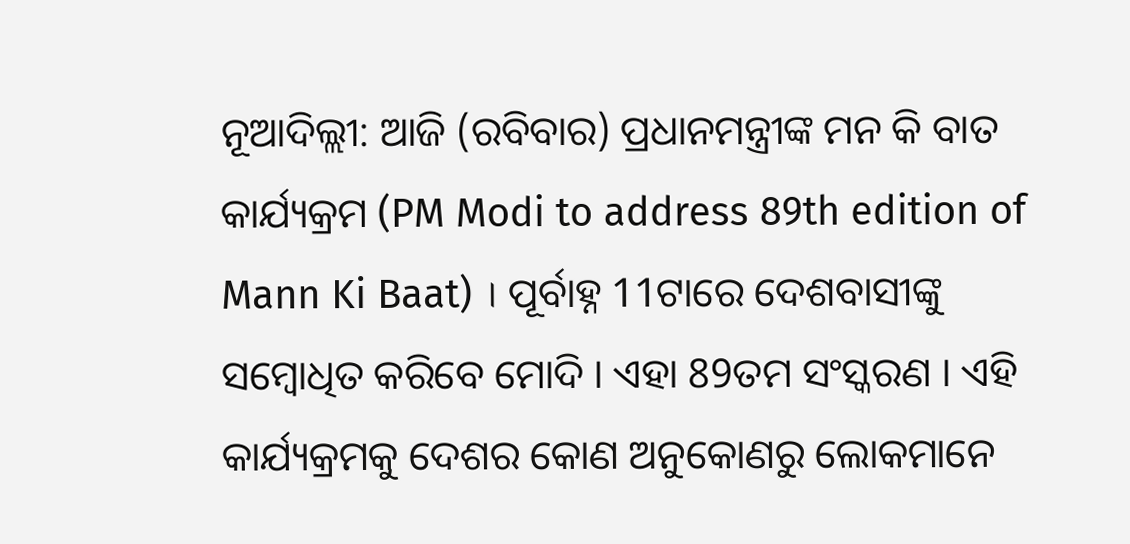ନୂଆଦିଲ୍ଲୀ: ଆଜି (ରବିବାର) ପ୍ରଧାନମନ୍ତ୍ରୀଙ୍କ ମନ କି ବାତ କାର୍ଯ୍ୟକ୍ରମ (PM Modi to address 89th edition of Mann Ki Baat) । ପୂର୍ବାହ୍ନ 11ଟାରେ ଦେଶବାସୀଙ୍କୁ ସମ୍ବୋଧିତ କରିବେ ମୋଦି । ଏହା 89ତମ ସଂସ୍କରଣ । ଏହି କାର୍ଯ୍ୟକ୍ରମକୁ ଦେଶର କୋଣ ଅନୁକୋଣରୁ ଲୋକମାନେ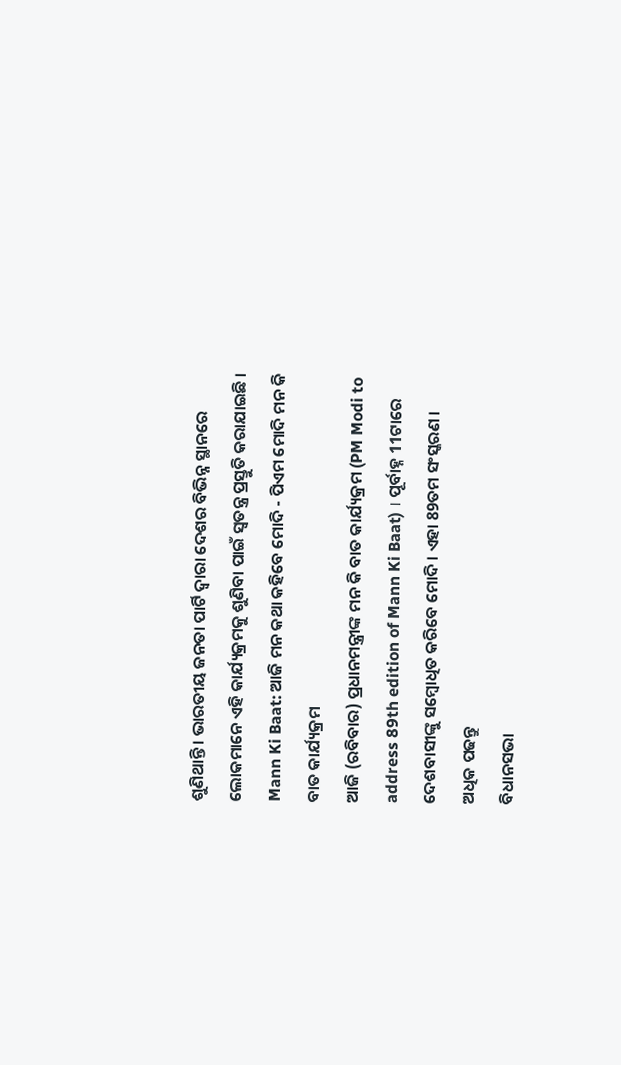ଶୁଣିଥାନ୍ତି । ଭାରତୀୟ ଜନତା ପାର୍ଟି ଦ୍ବାରା ଦେଶର ବିଭିନ୍ନ ସ୍ଥାନରେ ଲୋକମାନେ ଏହି କାର୍ଯ୍ୟକ୍ରମକୁ ଶୁଣିବା ପାଇଁ ସ୍ବତନ୍ତ୍ର ପ୍ରସ୍ତୁତି କରାଯାଇଛି ।
Mann Ki Baat: ଆଜି ମନ କଥା କହିବେ ମୋଦି - ପିଏମ ମୋଦି ମନ କି ବାତ କାର୍ଯ୍ୟକ୍ରମ
ଆଜି (ରବିବାର) ପ୍ରଧାନମନ୍ତ୍ରୀଙ୍କ ମନ କି ବାତ କାର୍ଯ୍ୟକ୍ରମ (PM Modi to address 89th edition of Mann Ki Baat) । ପୂର୍ବାହ୍ନ 11ଟାରେ ଦେଶବାସୀଙ୍କୁ ସମ୍ବୋଧିତ କରିବେ ମୋଦି । ଏହା 89ତମ ସଂସ୍କରଣ । ଅଧିକ ପଢନ୍ତୁ
ବିଧାନସଭା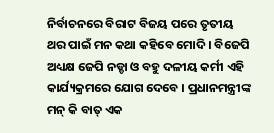ନିର୍ବାଚନରେ ବିରାଟ ବିଜୟ ପରେ ତୃତୀୟ ଥର ପାଇଁ ମନ କଥା କହିବେ ମୋଦି । ବିଜେପି ଅଧ୍ୟକ୍ଷ ଜେପି ନଡ୍ଡା ଓ ବହୁ ଦଳୀୟ କର୍ମୀ ଏହି କାର୍ଯ୍ୟକ୍ରମରେ ଯୋଗ ଦେବେ । ପ୍ରଧାନମନ୍ତ୍ରୀଙ୍କ ମନ୍ କି ବାତ୍ ଏକ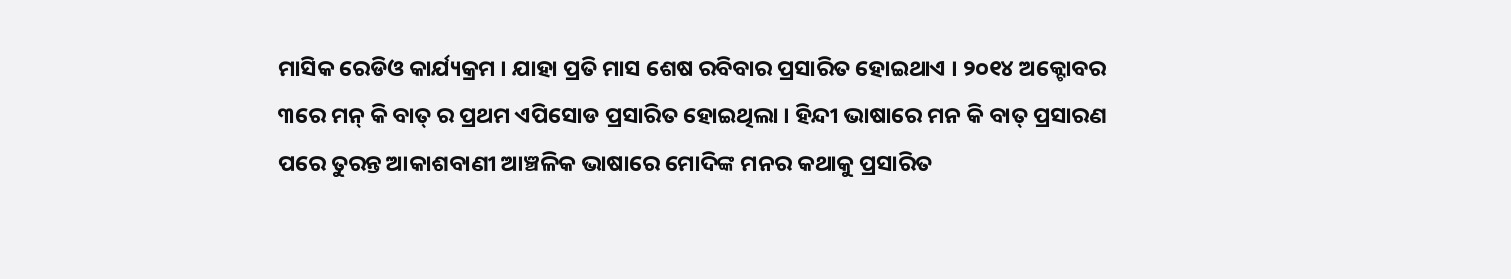ମାସିକ ରେଡିଓ କାର୍ଯ୍ୟକ୍ରମ । ଯାହା ପ୍ରତି ମାସ ଶେଷ ରବିବାର ପ୍ରସାରିତ ହୋଇଥାଏ । ୨୦୧୪ ଅକ୍ଟୋବର ୩ରେ ମନ୍ କି ବାତ୍ ର ପ୍ରଥମ ଏପିସୋଡ ପ୍ରସାରିତ ହୋଇଥିଲା । ହିନ୍ଦୀ ଭାଷାରେ ମନ କି ବାତ୍ ପ୍ରସାରଣ ପରେ ତୁରନ୍ତ ଆକାଶବାଣୀ ଆଞ୍ଚଳିକ ଭାଷାରେ ମୋଦିଙ୍କ ମନର କଥାକୁ ପ୍ରସାରିତ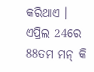କରିଥାଏ ।
ଏପ୍ରିଲ 24ରେ 88ତମ ମନ୍ କି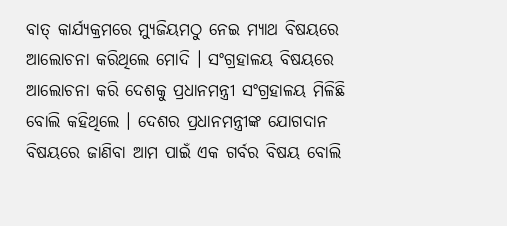ବାତ୍ କାର୍ଯ୍ୟକ୍ରମରେ ମ୍ୟୁଜିୟମଠୁ ନେଇ ମ୍ୟାଥ ବିଷୟରେ ଆଲୋଚନା କରିଥିଲେ ମୋଦି । ସଂଗ୍ରହାଳୟ ବିଷୟରେ ଆଲୋଚନା କରି ଦେଶକୁ ପ୍ରଧାନମନ୍ତ୍ରୀ ସଂଗ୍ରହାଳୟ ମିଳିଛି ବୋଲି କହିଥିଲେ । ଦେଶର ପ୍ରଧାନମନ୍ତ୍ରୀଙ୍କ ଯୋଗଦାନ ବିଷୟରେ ଜାଣିବା ଆମ ପାଇଁ ଏକ ଗର୍ବର ବିଷୟ ବୋଲି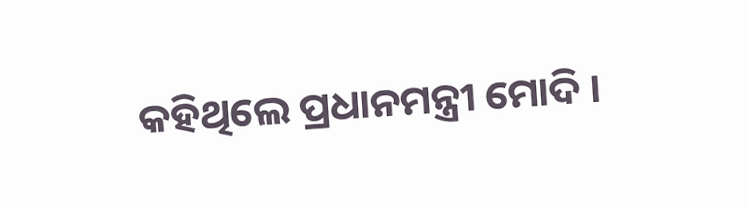କହିଥିଲେ ପ୍ରଧାନମନ୍ତ୍ରୀ ମୋଦି ।